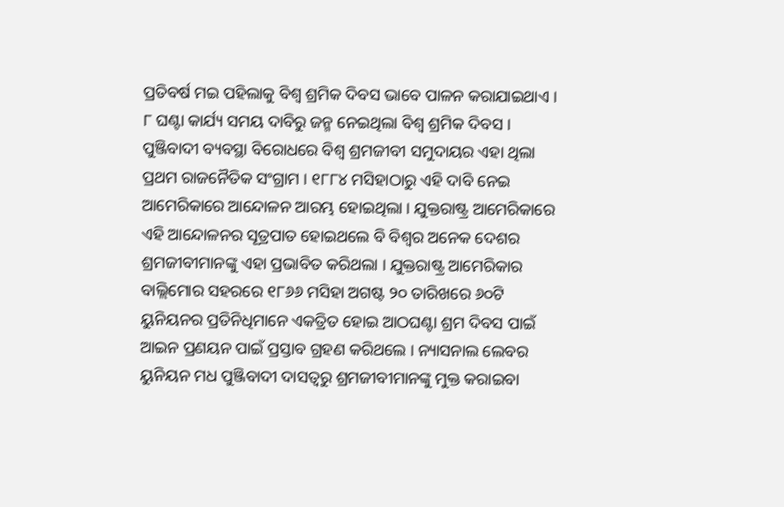ପ୍ରତିବର୍ଷ ମଇ ପହିଲାକୁ ବିଶ୍ୱ ଶ୍ରମିକ ଦିବସ ଭାବେ ପାଳନ କରାଯାଇଥାଏ । ୮ ଘଣ୍ଟା କାର୍ଯ୍ୟ ସମୟ ଦାବିରୁ ଜନ୍ମ ନେଇଥିଲା ବିଶ୍ୱ ଶ୍ରମିକ ଦିବସ । ପୁଞ୍ଜିବାଦୀ ବ୍ୟବସ୍ଥା ବିରୋଧରେ ବିଶ୍ୱ ଶ୍ରମଜୀବୀ ସମୁଦାୟର ଏହା ଥିଲା ପ୍ରଥମ ରାଜନୈତିକ ସଂଗ୍ରାମ । ୧୮୮୪ ମସିହାଠାରୁ ଏହି ଦାବି ନେଇ ଆମେରିକାରେ ଆନ୍ଦୋଳନ ଆରମ୍ଭ ହୋଇଥିଲା । ଯୁକ୍ତରାଷ୍ଟ୍ର ଆମେରିକାରେ ଏହି ଆନ୍ଦୋଳନର ସୂତ୍ରପାତ ହୋଇଥଲେ ବି ବିଶ୍ୱର ଅନେକ ଦେଶର ଶ୍ରମଜୀବୀମାନଙ୍କୁ ଏହା ପ୍ରଭାବିତ କରିଥଲା । ଯୁକ୍ତରାଷ୍ଟ୍ର ଆମେରିକାର ବାଲ୍ଲିମୋର ସହରରେ ୧୮୬୬ ମସିହା ଅଗଷ୍ଟ ୨୦ ତାରିଖରେ ୬୦ଟି ୟୁନିୟନର ପ୍ରତିନିଧିମାନେ ଏକତ୍ରିତ ହୋଇ ଆଠଘଣ୍ଟା ଶ୍ରମ ଦିବସ ପାଇଁ ଆଇନ ପ୍ରଣୟନ ପାଇଁ ପ୍ରସ୍ତାବ ଗ୍ରହଣ କରିଥଲେ । ନ୍ୟାସନାଲ ଲେବର ୟୁନିୟନ ମଧ ପୁଞ୍ଜିବାଦୀ ଦାସତ୍ୱରୁ ଶ୍ରମଜୀବୀମାନଙ୍କୁ ମୁକ୍ତ କରାଇବା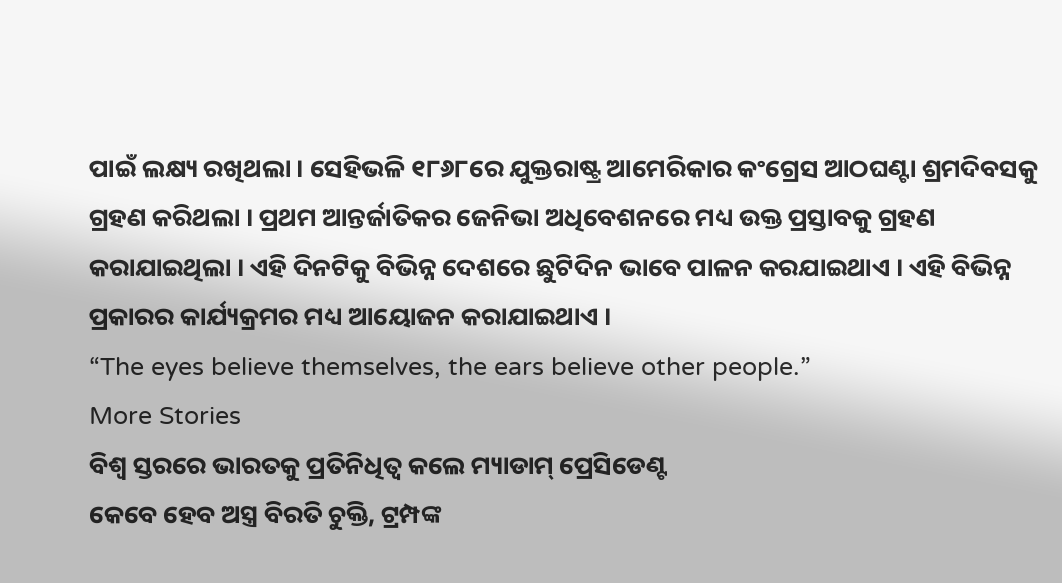ପାଇଁ ଲକ୍ଷ୍ୟ ରଖିଥଲା । ସେହିଭଳି ୧୮୬୮ରେ ଯୁକ୍ତରାଷ୍ଟ୍ର ଆମେରିକାର କଂଗ୍ରେସ ଆଠଘଣ୍ଟା ଶ୍ରମଦିବସକୁ ଗ୍ରହଣ କରିଥଲା । ପ୍ରଥମ ଆନ୍ତର୍ଜାତିକର ଜେନିଭା ଅଧିବେଶନରେ ମଧ୍ୟ ଉକ୍ତ ପ୍ରସ୍ତାବକୁ ଗ୍ରହଣ କରାଯାଇଥିଲା । ଏହି ଦିନଟିକୁ ବିଭିନ୍ନ ଦେଶରେ ଛୁଟିଦିନ ଭାବେ ପାଳନ କରଯାଇଥାଏ । ଏହି ବିଭିନ୍ନ ପ୍ରକାରର କାର୍ଯ୍ୟକ୍ରମର ମଧ୍ୟ ଆୟୋଜନ କରାଯାଇଥାଏ ।
“The eyes believe themselves, the ears believe other people.”
More Stories
ବିଶ୍ବ ସ୍ତରରେ ଭାରତକୁ ପ୍ରତିନିଧିତ୍ବ କଲେ ମ୍ୟାଡାମ୍ ପ୍ରେସିଡେଣ୍ଟ
କେବେ ହେବ ଅସ୍ତ୍ର ବିରତି ଚୁକ୍ତି, ଟ୍ରମ୍ପଙ୍କ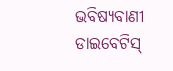ଭବିଷ୍ୟବାଣୀ
ଡାଇବେଟିସ୍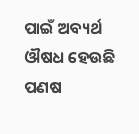ପାଇଁ ଅବ୍ୟର୍ଥ ଔଷଧ ହେଉଛି ପଣଷ